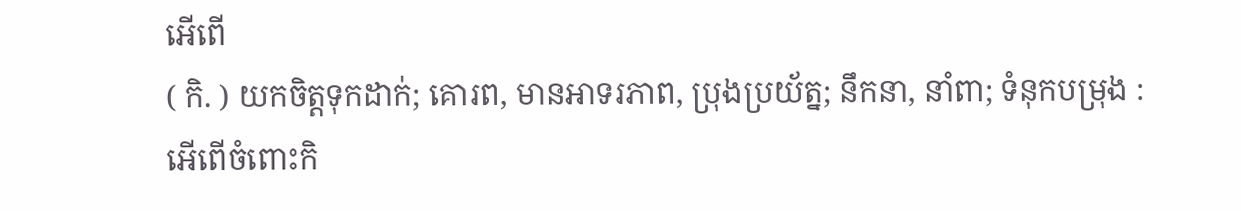អើពើ
( កិ. ) យកចិត្តទុកដាក់; គោរព, មានអាទរភាព, ប្រុងប្រយ័ត្ន; នឹកនា, នាំពា; ទំនុកបម្រុង : អើពើចំពោះកិ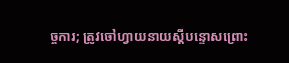ច្ចការ; ត្រូវចៅហ្វាយនាយស្ដីបន្ទោសព្រោះ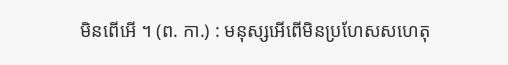មិនពើអើ ។ (ព. កា.) : មនុស្សអើពើមិនប្រហែសសហេតុ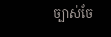ច្បាស់ចែ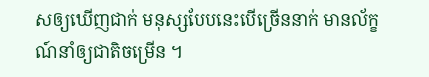សឲ្យឃើញជាក់ មនុស្សបែបនេះបើច្រើននាក់ មានល័ក្ខណ៍នាំឲ្យជាតិចម្រើន ។